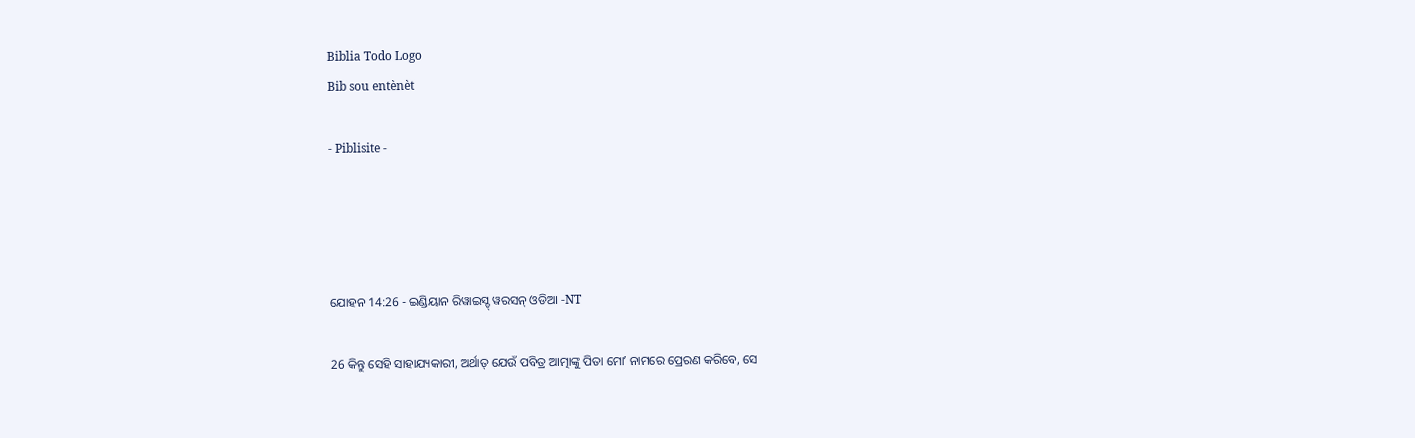Biblia Todo Logo
Bib sou entènèt

- Piblisite -




ଯୋହନ 14:26 - ଇଣ୍ଡିୟାନ ରିୱାଇସ୍ଡ୍ ୱରସନ୍ ଓଡିଆ -NT

26 କିନ୍ତୁ ସେହି ସାହାଯ୍ୟକାରୀ, ଅର୍ଥାତ୍‍ ଯେଉଁ ପବିତ୍ର ଆତ୍ମାଙ୍କୁ ପିତା ମୋʼ ନାମରେ ପ୍ରେରଣ କରିବେ, ସେ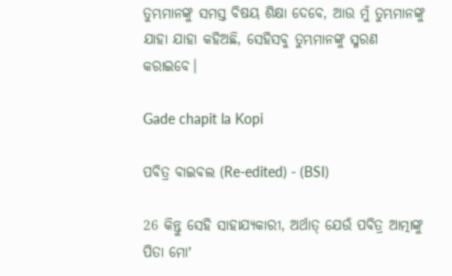ତୁମ୍ଭମାନଙ୍କୁ ସମସ୍ତ ବିଷୟ ଶିକ୍ଷା ଦେବେ, ଆଉ ମୁଁ ତୁମ୍ଭମାନଙ୍କୁ ଯାହା ଯାହା କହିଅଛି, ସେହିସବୁ ତୁମ୍ଭମାନଙ୍କୁ ସ୍ମରଣ କରାଇବେ।

Gade chapit la Kopi

ପବିତ୍ର ବାଇବଲ (Re-edited) - (BSI)

26 କିନ୍ତୁ ସେହି ସାହାଯ୍ୟକାରୀ, ଅର୍ଥାତ୍ ଯେଉଁ ପବିତ୍ର ଆତ୍ମାଙ୍କୁ ପିତା ମୋʼ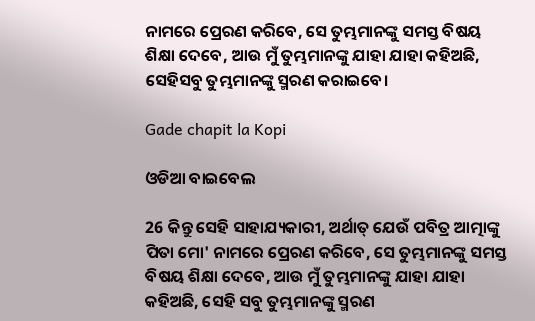ନାମରେ ପ୍ରେରଣ କରିବେ, ସେ ତୁମ୍ଭମାନଙ୍କୁ ସମସ୍ତ ବିଷୟ ଶିକ୍ଷା ଦେବେ, ଆଉ ମୁଁ ତୁମ୍ଭମାନଙ୍କୁ ଯାହା ଯାହା କହିଅଛି, ସେହିସବୁ ତୁମ୍ଭମାନଙ୍କୁ ସ୍ମରଣ କରାଇବେ।

Gade chapit la Kopi

ଓଡିଆ ବାଇବେଲ

26 କିନ୍ତୁ ସେହି ସାହାଯ୍ୟକାରୀ, ଅର୍ଥାତ୍‍ ଯେଉଁ ପବିତ୍ର ଆତ୍ମାଙ୍କୁ ପିତା ମୋ' ନାମରେ ପ୍ରେରଣ କରିବେ, ସେ ତୁମ୍ଭମାନଙ୍କୁ ସମସ୍ତ ବିଷୟ ଶିକ୍ଷା ଦେବେ, ଆଉ ମୁଁ ତୁମ୍ଭମାନଙ୍କୁ ଯାହା ଯାହା କହିଅଛି, ସେହି ସବୁ ତୁମ୍ଭମାନଙ୍କୁ ସ୍ମରଣ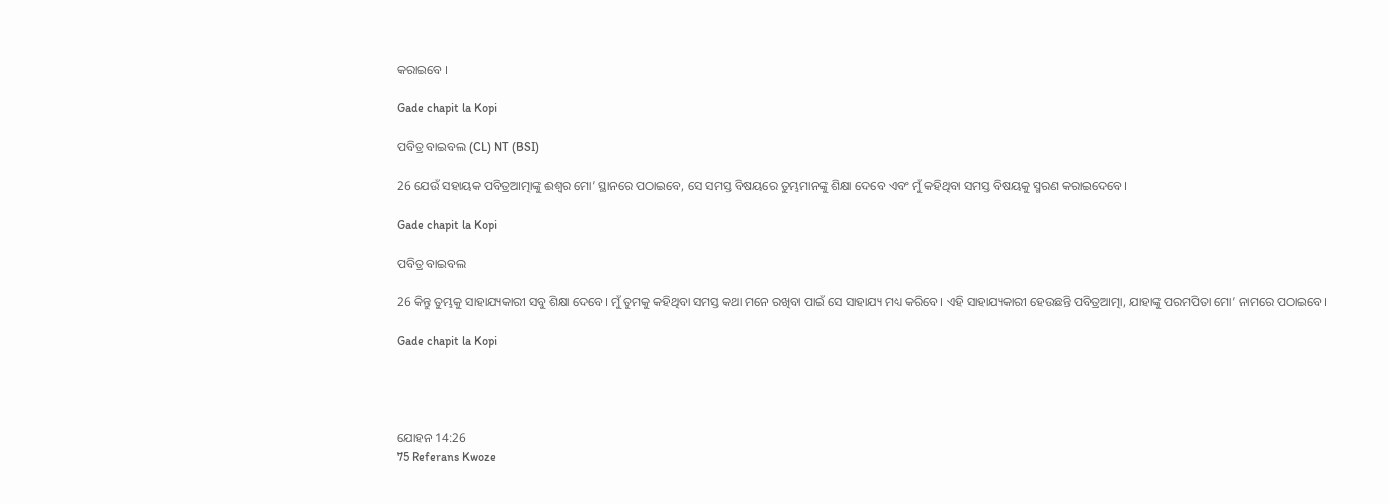କରାଇବେ ।

Gade chapit la Kopi

ପବିତ୍ର ବାଇବଲ (CL) NT (BSI)

26 ଯେଉଁ ସହାୟକ ପବିତ୍ରଆତ୍ମାଙ୍କୁ ଈଶ୍ୱର ମୋ’ ସ୍ଥାନରେ ପଠାଇବେ, ସେ ସମସ୍ତ ବିଷୟରେ ତୁମ୍ଭମାନଙ୍କୁ ଶିକ୍ଷା ଦେବେ ଏବଂ ମୁଁ କହିଥିବା ସମସ୍ତ ବିଷୟକୁ ସ୍ମରଣ କରାଇଦେବେ।

Gade chapit la Kopi

ପବିତ୍ର ବାଇବଲ

26 କିନ୍ତୁ ତୁମ୍ଭକୁ ସାହାଯ୍ୟକାରୀ ସବୁ ଶିକ୍ଷା ଦେବେ। ମୁଁ ତୁମକୁ କହିଥିବା ସମସ୍ତ କଥା ମନେ ରଖିବା ପାଇଁ ସେ ସାହାଯ୍ୟ ମଧ୍ୟ କରିବେ। ଏହି ସାହାଯ୍ୟକାରୀ ହେଉଛନ୍ତି ପବିତ୍ରଆତ୍ମା, ଯାହାଙ୍କୁ ପରମପିତା ମୋ’ ନାମରେ ପଠାଇବେ।

Gade chapit la Kopi




ଯୋହନ 14:26
75 Referans Kwoze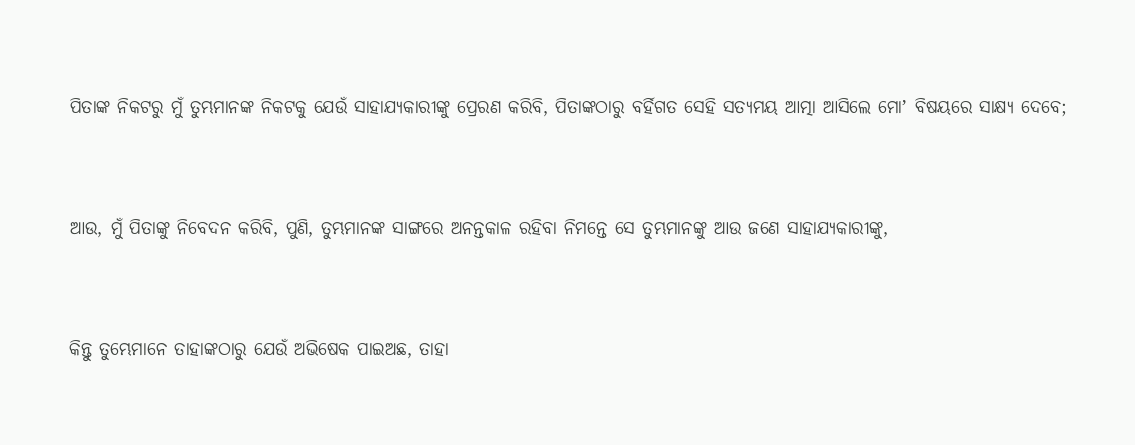ପିତାଙ୍କ ନିକଟରୁ ମୁଁ ତୁମ୍ଭମାନଙ୍କ ନିକଟକୁ ଯେଉଁ ସାହାଯ୍ୟକାରୀଙ୍କୁ ପ୍ରେରଣ କରିବି, ପିତାଙ୍କଠାରୁ ବର୍ହିଗତ ସେହି ସତ୍ୟମୟ ଆତ୍ମା ଆସିଲେ ମୋʼ ବିଷୟରେ ସାକ୍ଷ୍ୟ ଦେବେ;


ଆଉ, ମୁଁ ପିତାଙ୍କୁ ନିବେଦନ କରିବି, ପୁଣି, ତୁମ୍ଭମାନଙ୍କ ସାଙ୍ଗରେ ଅନନ୍ତକାଳ ରହିବା ନିମନ୍ତେ ସେ ତୁମ୍ଭମାନଙ୍କୁ ଆଉ ଜଣେ ସାହାଯ୍ୟକାରୀଙ୍କୁ,


କିନ୍ତୁ ତୁମ୍ଭେମାନେ ତାହାଙ୍କଠାରୁ ଯେଉଁ ଅଭିଷେକ ପାଇଅଛ, ତାହା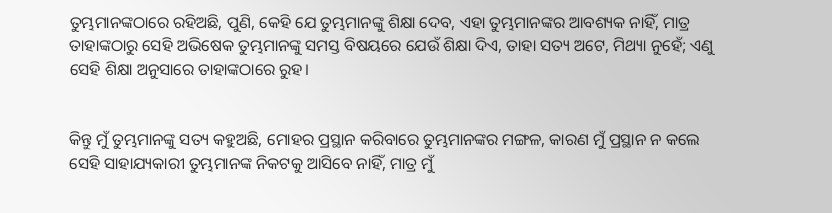ତୁମ୍ଭମାନଙ୍କଠାରେ ରହିଅଛି, ପୁଣି, କେହି ଯେ ତୁମ୍ଭମାନଙ୍କୁ ଶିକ୍ଷା ଦେବ, ଏହା ତୁମ୍ଭମାନଙ୍କର ଆବଶ୍ୟକ ନାହିଁ, ମାତ୍ର ତାହାଙ୍କଠାରୁ ସେହି ଅଭିଷେକ ତୁମ୍ଭମାନଙ୍କୁ ସମସ୍ତ ବିଷୟରେ ଯେଉଁ ଶିକ୍ଷା ଦିଏ, ତାହା ସତ୍ୟ ଅଟେ, ମିଥ୍ୟା ନୁହେଁ; ଏଣୁ ସେହି ଶିକ୍ଷା ଅନୁସାରେ ତାହାଙ୍କଠାରେ ରୁହ।


କିନ୍ତୁ ମୁଁ ତୁମ୍ଭମାନଙ୍କୁ ସତ୍ୟ କହୁଅଛି, ମୋହର ପ୍ରସ୍ଥାନ କରିବାରେ ତୁମ୍ଭମାନଙ୍କର ମଙ୍ଗଳ, କାରଣ ମୁଁ ପ୍ରସ୍ଥାନ ନ କଲେ ସେହି ସାହାଯ୍ୟକାରୀ ତୁମ୍ଭମାନଙ୍କ ନିକଟକୁ ଆସିବେ ନାହିଁ, ମାତ୍ର ମୁଁ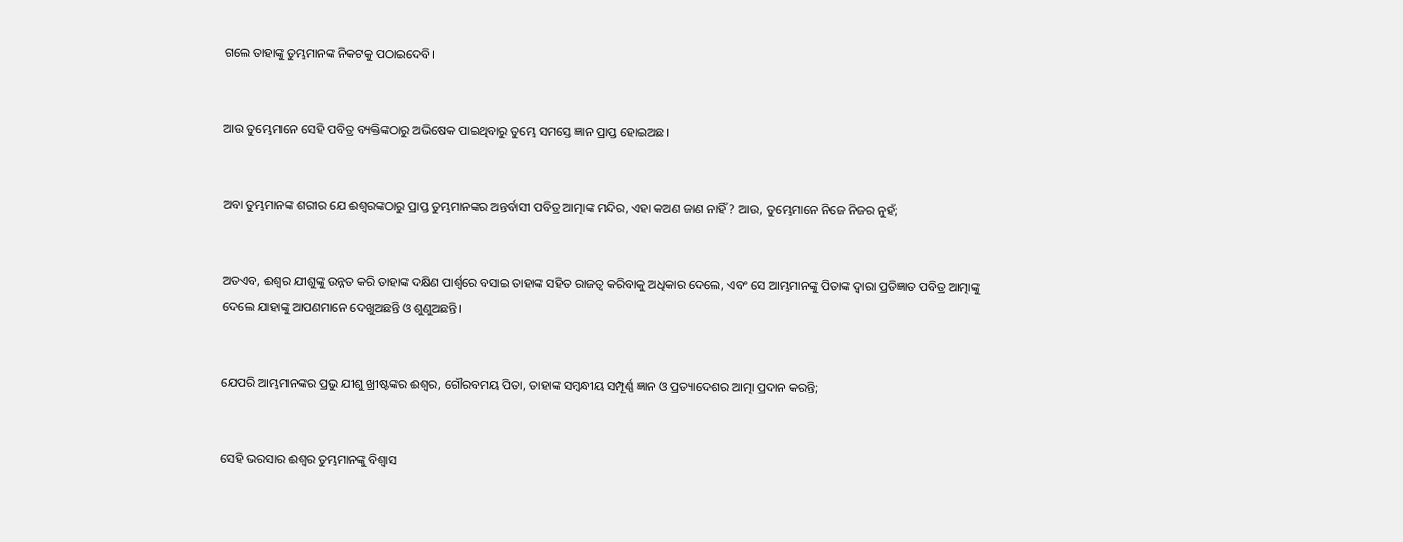ଗଲେ ତାହାଙ୍କୁ ତୁମ୍ଭମାନଙ୍କ ନିକଟକୁ ପଠାଇଦେବି।


ଆଉ ତୁମ୍ଭେମାନେ ସେହି ପବିତ୍ର ବ୍ୟକ୍ତିଙ୍କଠାରୁ ଅଭିଷେକ ପାଇଥିବାରୁ ତୁମ୍ଭେ ସମସ୍ତେ ଜ୍ଞାନ ପ୍ରାପ୍ତ ହୋଇଅଛ।


ଅବା ତୁମ୍ଭମାନଙ୍କ ଶରୀର ଯେ ଈଶ୍ବରଙ୍କଠାରୁ ପ୍ରାପ୍ତ ତୁମ୍ଭମାନଙ୍କର ଅନ୍ତର୍ବାସୀ ପବିତ୍ର ଆତ୍ମାଙ୍କ ମନ୍ଦିର, ଏହା କଅଣ ଜାଣ ନାହିଁ? ଆଉ, ତୁମ୍ଭେମାନେ ନିଜେ ନିଜର ନୁହଁ;


ଅତଏବ, ଈଶ୍ବର ଯୀଶୁଙ୍କୁ ଉନ୍ନତ କରି ତାହାଙ୍କ ଦକ୍ଷିଣ ପାର୍ଶ୍ୱରେ ବସାଇ ତାହାଙ୍କ ସହିତ ରାଜତ୍ୱ କରିବାକୁ ଅଧିକାର ଦେଲେ, ଏବଂ ସେ ଆମ୍ଭମାନଙ୍କୁ ପିତାଙ୍କ ଦ୍ୱାରା ପ୍ରତିଜ୍ଞାତ ପବିତ୍ର ଆତ୍ମାଙ୍କୁ ଦେଲେ ଯାହାଙ୍କୁ ଆପଣମାନେ ଦେଖୁଅଛନ୍ତି ଓ ଶୁଣୁଅଛନ୍ତି।


ଯେପରି ଆମ୍ଭମାନଙ୍କର ପ୍ରଭୁ ଯୀଶୁ ଖ୍ରୀଷ୍ଟଙ୍କର ଈଶ୍ବର, ଗୌରବମୟ ପିତା, ତାହାଙ୍କ ସମ୍ବନ୍ଧୀୟ ସମ୍ପୂର୍ଣ୍ଣ ଜ୍ଞାନ ଓ ପ୍ରତ୍ୟାଦେଶର ଆତ୍ମା ପ୍ରଦାନ କରନ୍ତି;


ସେହି ଭରସାର ଈଶ୍ବର ତୁମ୍ଭମାନଙ୍କୁ ବିଶ୍ୱାସ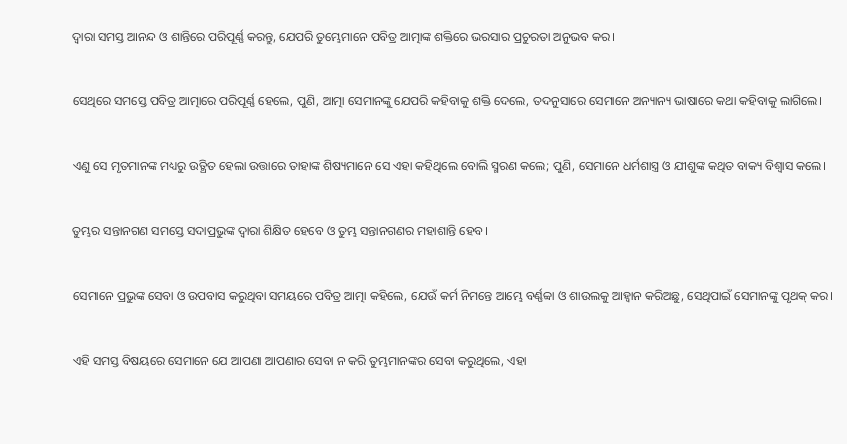ଦ୍ୱାରା ସମସ୍ତ ଆନନ୍ଦ ଓ ଶାନ୍ତିରେ ପରିପୂର୍ଣ୍ଣ କରନ୍ତୁ, ଯେପରି ତୁମ୍ଭେମାନେ ପବିତ୍ର ଆତ୍ମାଙ୍କ ଶକ୍ତିରେ ଭରସାର ପ୍ରଚୁରତା ଅନୁଭବ କର।


ସେଥିରେ ସମସ୍ତେ ପବିତ୍ର ଆତ୍ମାରେ ପରିପୂର୍ଣ୍ଣ ହେଲେ, ପୁଣି, ଆତ୍ମା ସେମାନଙ୍କୁ ଯେପରି କହିବାକୁ ଶକ୍ତି ଦେଲେ, ତଦନୁସାରେ ସେମାନେ ଅନ୍ୟାନ୍ୟ ଭାଷାରେ କଥା କହିବାକୁ ଲାଗିଲେ।


ଏଣୁ ସେ ମୃତମାନଙ୍କ ମଧ୍ୟରୁ ଉତ୍ଥିତ ହେଲା ଉତ୍ତାରେ ତାହାଙ୍କ ଶିଷ୍ୟମାନେ ସେ ଏହା କହିଥିଲେ ବୋଲି ସ୍ମରଣ କଲେ; ପୁଣି, ସେମାନେ ଧର୍ମଶାସ୍ତ୍ର ଓ ଯୀଶୁଙ୍କ କଥିତ ବାକ୍ୟ ବିଶ୍ୱାସ କଲେ।


ତୁମ୍ଭର ସନ୍ତାନଗଣ ସମସ୍ତେ ସଦାପ୍ରଭୁଙ୍କ ଦ୍ୱାରା ଶିକ୍ଷିତ ହେବେ ଓ ତୁମ୍ଭ ସନ୍ତାନଗଣର ମହାଶାନ୍ତି ହେବ।


ସେମାନେ ପ୍ରଭୁଙ୍କ ସେବା ଓ ଉପବାସ କରୁଥିବା ସମୟରେ ପବିତ୍ର ଆତ୍ମା କହିଲେ, ଯେଉଁ କର୍ମ ନିମନ୍ତେ ଆମ୍ଭେ ବର୍ଣ୍ଣବ୍ବା ଓ ଶାଉଲକୁ ଆହ୍ୱାନ କରିଅଛୁ, ସେଥିପାଇଁ ସେମାନଙ୍କୁ ପୃଥକ୍ କର।


ଏହି ସମସ୍ତ ବିଷୟରେ ସେମାନେ ଯେ ଆପଣା ଆପଣାର ସେବା ନ କରି ତୁମ୍ଭମାନଙ୍କର ସେବା କରୁଥିଲେ, ଏହା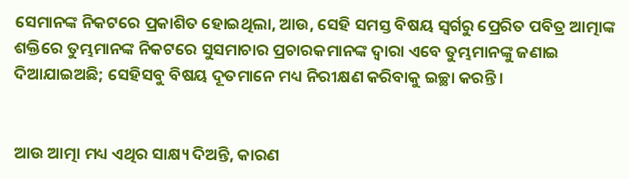ସେମାନଙ୍କ ନିକଟରେ ପ୍ରକାଶିତ ହୋଇଥିଲା, ଆଉ, ସେହି ସମସ୍ତ ବିଷୟ ସ୍ୱର୍ଗରୁ ପ୍ରେରିତ ପବିତ୍ର ଆତ୍ମାଙ୍କ ଶକ୍ତିରେ ତୁମ୍ଭମାନଙ୍କ ନିକଟରେ ସୁସମାଚାର ପ୍ରଚାରକମାନଙ୍କ ଦ୍ୱାରା ଏବେ ତୁମ୍ଭମାନଙ୍କୁ ଜଣାଇ ଦିଆଯାଇଅଛି; ସେହିସବୁ ବିଷୟ ଦୂତମାନେ ମଧ୍ୟ ନିରୀକ୍ଷଣ କରିବାକୁ ଇଚ୍ଛା କରନ୍ତି।


ଆଉ ଆତ୍ମା ମଧ୍ୟ ଏଥିର ସାକ୍ଷ୍ୟ ଦିଅନ୍ତି, କାରଣ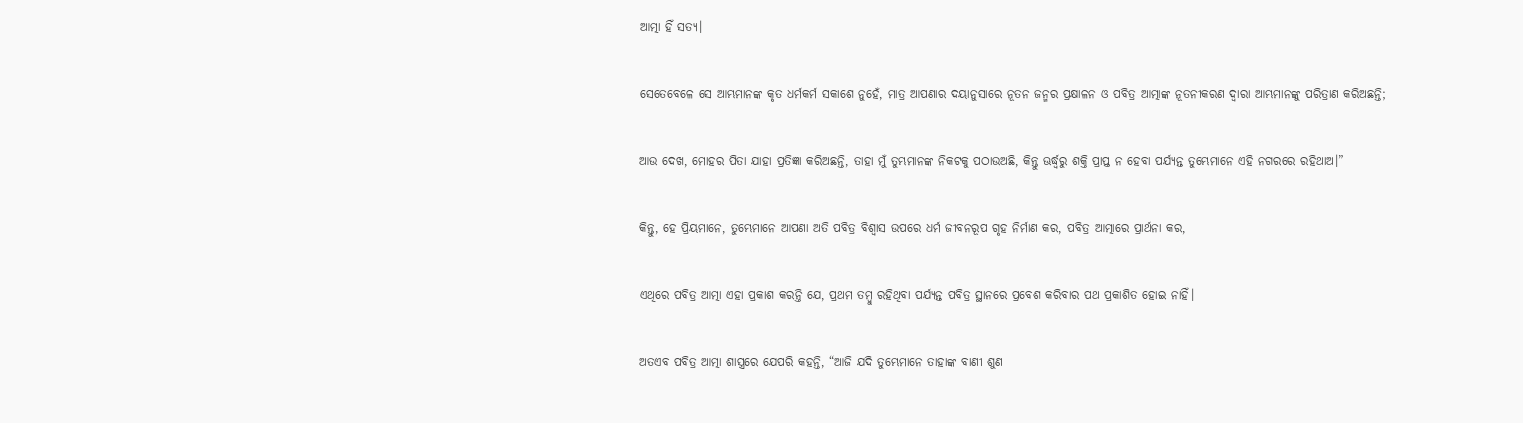ଆତ୍ମା ହିଁ ସତ୍ୟ।


ସେତେବେଳେ ସେ ଆମ୍ଭମାନଙ୍କ କୃତ ଧର୍ମକର୍ମ ସକାଶେ ନୁହେଁ, ମାତ୍ର ଆପଣାର ଦୟାନୁସାରେ ନୂତନ ଜନ୍ମର ପ୍ରକ୍ଷାଳନ ଓ ପବିତ୍ର ଆତ୍ମାଙ୍କ ନୂତନୀକରଣ ଦ୍ୱାରା ଆମ୍ଭମାନଙ୍କୁ ପରିତ୍ରାଣ କରିଅଛନ୍ତି;


ଆଉ ଦେଖ, ମୋହର ପିତା ଯାହା ପ୍ରତିଜ୍ଞା କରିଅଛନ୍ତି, ତାହା ମୁଁ ତୁମ୍ଭମାନଙ୍କ ନିକଟକୁ ପଠାଉଅଛି, କିନ୍ତୁ ଊର୍ଦ୍ଧ୍ୱରୁ ଶକ୍ତି ପ୍ରାପ୍ତ ନ ହେବା ପର୍ଯ୍ୟନ୍ତ ତୁମ୍ଭେମାନେ ଏହି ନଗରରେ ରହିଥାଅ।”


କିନ୍ତୁ, ହେ ପ୍ରିୟମାନେ, ତୁମ୍ଭେମାନେ ଆପଣା ଅତି ପବିତ୍ର ବିଶ୍ୱାସ ଉପରେ ଧର୍ମ ଜୀବନରୂପ ଗୃହ ନିର୍ମାଣ କର, ପବିତ୍ର ଆତ୍ମାରେ ପ୍ରାର୍ଥନା କର,


ଏଥିରେ ପବିତ୍ର ଆତ୍ମା ଏହା ପ୍ରକାଶ କରନ୍ତି ଯେ, ପ୍ରଥମ ତମ୍ବୁ ରହିଥିବା ପର୍ଯ୍ୟନ୍ତ ପବିତ୍ର ସ୍ଥାନରେ ପ୍ରବେଶ କରିବାର ପଥ ପ୍ରକାଶିତ ହୋଇ ନାହିଁ।


ଅତଏବ ପବିତ୍ର ଆତ୍ମା ଶାସ୍ତ୍ରରେ ଯେପରି କହନ୍ତି, “ଆଜି ଯଦି ତୁମ୍ଭେମାନେ ତାହାଙ୍କ ବାଣୀ ଶୁଣ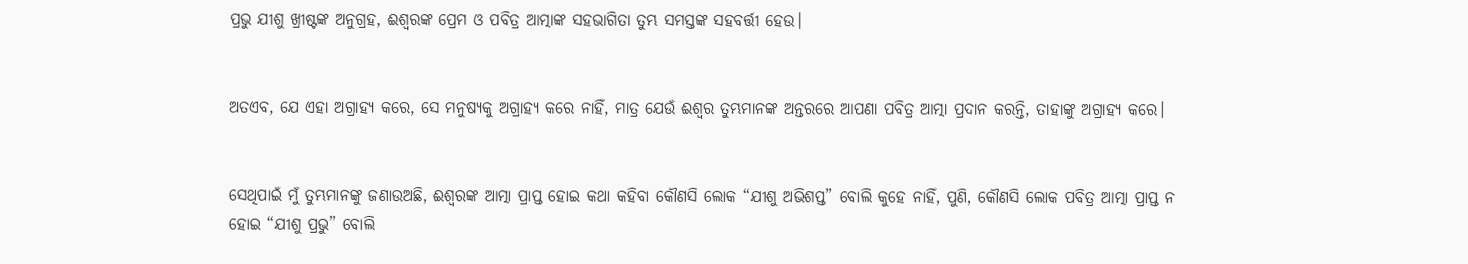ପ୍ରଭୁ ଯୀଶୁ ଖ୍ରୀଷ୍ଟଙ୍କ ଅନୁଗ୍ରହ, ଈଶ୍ବରଙ୍କ ପ୍ରେମ ଓ ପବିତ୍ର ଆତ୍ମାଙ୍କ ସହଭାଗିତା ତୁମ୍ଭ ସମସ୍ତଙ୍କ ସହବର୍ତ୍ତୀ ହେଉ।


ଅତଏବ, ଯେ ଏହା ଅଗ୍ରାହ୍ୟ କରେ, ସେ ମନୁଷ୍ୟକୁ ଅଗ୍ରାହ୍ୟ କରେ ନାହିଁ, ମାତ୍ର ଯେଉଁ ଈଶ୍ବର ତୁମ୍ଭମାନଙ୍କ ଅନ୍ତରରେ ଆପଣା ପବିତ୍ର ଆତ୍ମା ପ୍ରଦାନ କରନ୍ତି, ତାହାଙ୍କୁ ଅଗ୍ରାହ୍ୟ କରେ।


ସେଥିପାଇଁ ମୁଁ ତୁମ୍ଭମାନଙ୍କୁ ଜଣାଉଅଛି, ଈଶ୍ବରଙ୍କ ଆତ୍ମା ପ୍ରାପ୍ତ ହୋଇ କଥା କହିବା କୌଣସି ଲୋକ “ଯୀଶୁ ଅଭିଶପ୍ତ” ବୋଲି କୁହେ ନାହିଁ, ପୁଣି, କୌଣସି ଲୋକ ପବିତ୍ର ଆତ୍ମା ପ୍ରାପ୍ତ ନ ହୋଇ “ଯୀଶୁ ପ୍ରଭୁ” ବୋଲି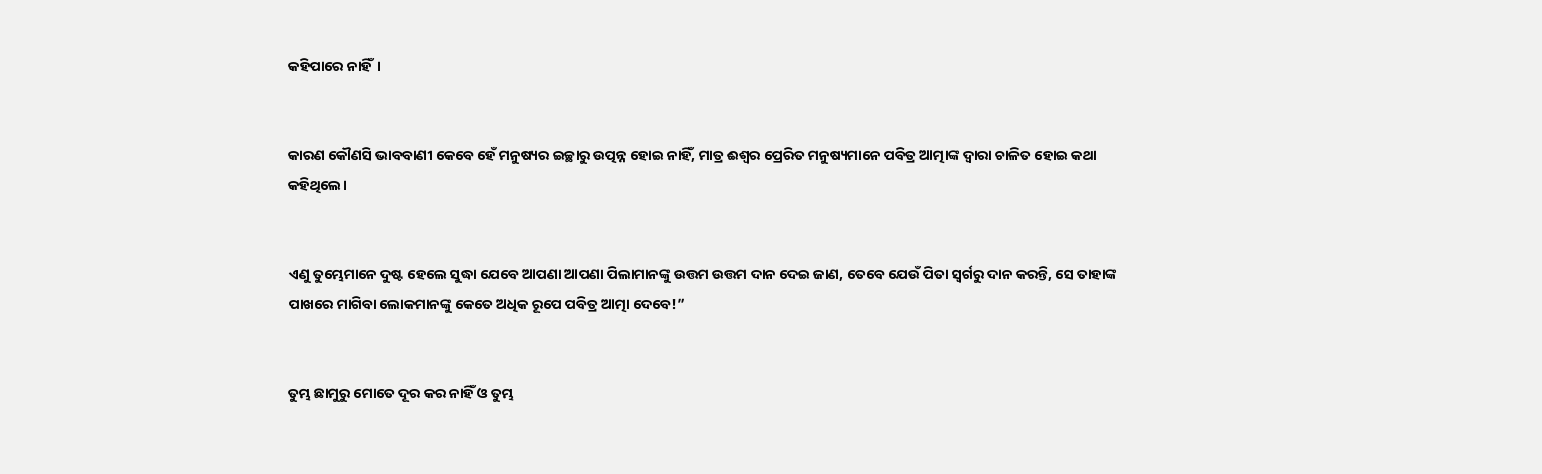କହିପାରେ ନାହିଁ।


କାରଣ କୌଣସି ଭାବବାଣୀ କେବେ ହେଁ ମନୁଷ୍ୟର ଇଚ୍ଛାରୁ ଉତ୍ପନ୍ନ ହୋଇ ନାହିଁ, ମାତ୍ର ଈଶ୍ବର ପ୍ରେରିତ ମନୁଷ୍ୟମାନେ ପବିତ୍ର ଆତ୍ମାଙ୍କ ଦ୍ୱାରା ଚାଳିତ ହୋଇ କଥା କହିଥିଲେ।


ଏଣୁ ତୁମ୍ଭେମାନେ ଦୁଷ୍ଟ ହେଲେ ସୁଦ୍ଧା ଯେବେ ଆପଣା ଆପଣା ପିଲାମାନଙ୍କୁ ଉତ୍ତମ ଉତ୍ତମ ଦାନ ଦେଇ ଜାଣ, ତେବେ ଯେଉଁ ପିତା ସ୍ୱର୍ଗରୁ ଦାନ କରନ୍ତି, ସେ ତାହାଙ୍କ ପାଖରେ ମାଗିବା ଲୋକମାନଙ୍କୁ କେତେ ଅଧିକ ରୂପେ ପବିତ୍ର ଆତ୍ମା ଦେବେ!”


ତୁମ୍ଭ ଛାମୁରୁ ମୋତେ ଦୂର କର ନାହିଁ ଓ ତୁମ୍ଭ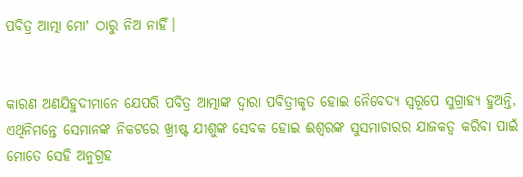ପବିତ୍ର ଆତ୍ମା ମୋʼ ଠାରୁ ନିଅ ନାହିଁ।


କାରଣ ଅଣଯିହୁଦୀମାନେ ଯେପରି ପବିତ୍ର ଆତ୍ମାଙ୍କ ଦ୍ୱାରା ପବିତ୍ରୀକୃତ ହୋଇ ନୈବେଦ୍ୟ ସ୍ୱରୂପେ ସୁଗ୍ରାହ୍ୟ ହୁଅନ୍ତି, ଏଥିନିମନ୍ତେ ସେମାନଙ୍କ ନିକଟରେ ଖ୍ରୀଷ୍ଟ ଯୀଶୁଙ୍କ ସେବକ ହୋଇ ଈଶ୍ବରଙ୍କ ସୁସମାଚାରର ଯାଜକତ୍ୱ କରିବା ପାଇଁ ମୋତେ ସେହି ଅନୁଗ୍ରହ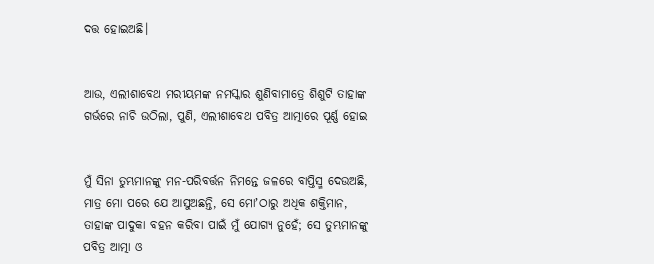ଦତ୍ତ ହୋଇଅଛି।


ଆଉ, ଏଲୀଶାବେଥ ମରୀୟମଙ୍କ ନମସ୍କାର ଶୁଣିବାମାତ୍ରେ ଶିଶୁଟି ତାହାଙ୍କ ଗର୍ଭରେ ନାଚି ଉଠିଲା, ପୁଣି, ଏଲୀଶାବେଥ ପବିତ୍ର ଆତ୍ମାରେ ପୂର୍ଣ୍ଣ ହୋଇ


ମୁଁ ସିନା ତୁମ୍ଭମାନଙ୍କୁ ମନ-ପରିବର୍ତ୍ତନ ନିମନ୍ତେ ଜଳରେ ବାପ୍ତିସ୍ମ ଦେଉଅଛି, ମାତ୍ର ମୋ ପରେ ଯେ ଆସୁଅଛନ୍ତି, ସେ ମୋʼଠାରୁ ଅଧିକ ଶକ୍ତିମାନ, ତାହାଙ୍କ ପାଦୁକା ବହନ କରିବା ପାଇଁ ମୁଁ ଯୋଗ୍ୟ ନୁହେଁ; ସେ ତୁମ୍ଭମାନଙ୍କୁ ପବିତ୍ର ଆତ୍ମା ଓ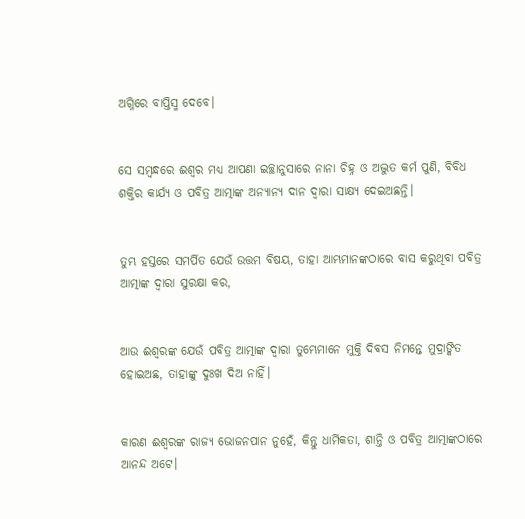ଅଗ୍ନିରେ ବାପ୍ତିସ୍ମ ଦେବେ।


ସେ ସମ୍ବନ୍ଧରେ ଈଶ୍ବର ମଧ୍ୟ ଆପଣା ଇଚ୍ଛାନୁସାରେ ନାନା ଚିହ୍ନ ଓ ଅଦ୍ଭୁତ କର୍ମ ପୁଣି, ବିବିଧ ଶକ୍ତିର କାର୍ଯ୍ୟ ଓ ପବିତ୍ର ଆତ୍ମାଙ୍କ ଅନ୍ୟାନ୍ୟ ଦାନ ଦ୍ୱାରା ସାକ୍ଷ୍ୟ ଦେଇଅଛନ୍ତି।


ତୁମ୍ଭ ହସ୍ତରେ ସମର୍ପିତ ଯେଉଁ ଉତ୍ତମ ବିଷୟ, ତାହା ଆମ୍ଭମାନଙ୍କଠାରେ ବାସ କରୁଥିବା ପବିତ୍ର ଆତ୍ମାଙ୍କ ଦ୍ୱାରା ସୁରକ୍ଷା କର,


ଆଉ ଈଶ୍ବରଙ୍କ ଯେଉଁ ପବିତ୍ର ଆତ୍ମାଙ୍କ ଦ୍ୱାରା ତୁମ୍ଭେମାନେ ମୁକ୍ତି ଦିବସ ନିମନ୍ତେ ମୁଦ୍ରାଙ୍କିତ ହୋଇଅଛ, ତାହାଙ୍କୁ ଦୁଃଖ ଦିଅ ନାହିଁ।


କାରଣ ଈଶ୍ବରଙ୍କ ରାଜ୍ୟ ଭୋଜନପାନ ନୁହେଁ, କିନ୍ତୁ ଧାର୍ମିକତା, ଶାନ୍ତି ଓ ପବିତ୍ର ଆତ୍ମାଙ୍କଠାରେ ଆନନ୍ଦ ଅଟେ।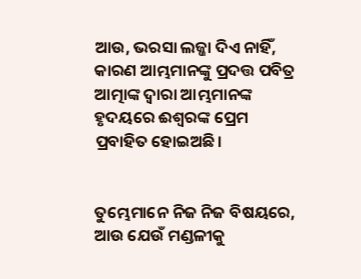ଆଉ, ଭରସା ଲଜ୍ଜା ଦିଏ ନାହିଁ, କାରଣ ଆମ୍ଭମାନଙ୍କୁ ପ୍ରଦତ୍ତ ପବିତ୍ର ଆତ୍ମାଙ୍କ ଦ୍ୱାରା ଆମ୍ଭମାନଙ୍କ ହୃଦୟରେ ଈଶ୍ବରଙ୍କ ପ୍ରେମ ପ୍ରବାହିତ ହୋଇଅଛି।


ତୁମ୍ଭେମାନେ ନିଜ ନିଜ ବିଷୟରେ, ଆଉ ଯେଉଁ ମଣ୍ଡଳୀକୁ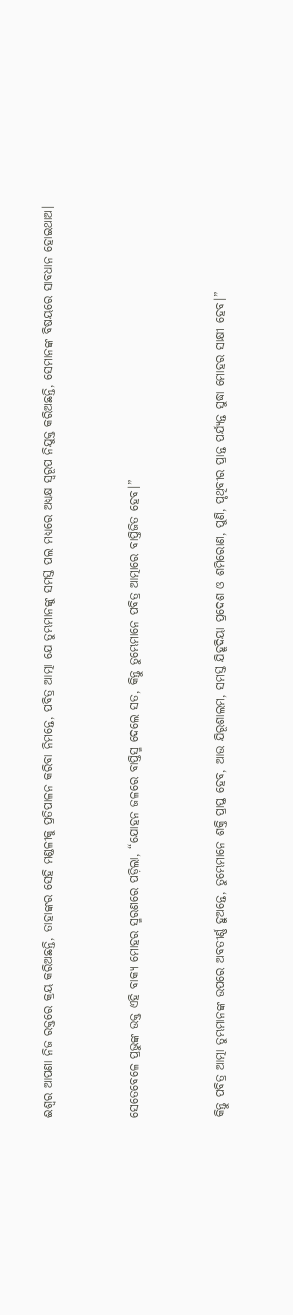ଈଶ୍ବର ଆପଣା ନିଜ ରକ୍ତରେ କ୍ରୟ କରିଅଛନ୍ତି, ତାହାଙ୍କର ସେହି ମଣ୍ଡଳୀକୁ ପ୍ରତିପାଳନ କରିବା ନିମନ୍ତେ, ପବିତ୍ର ଆତ୍ମା ଯେ ତୁମ୍ଭମାନଙ୍କୁ ସମସ୍ତ ପଲ ମଧ୍ୟରେ ଅଧ୍ୟକ୍ଷ ସ୍ୱରୂପ ନିଯୁକ୍ତ କରିଅଛନ୍ତି, ସେମାନଙ୍କ ବିଷୟରେ ସାବଧାନ ହୋଇଥାଅ।


ସେତେବେଳେ ପ୍ରଭୁଙ୍କ ଉକ୍ତ ଏହି ବାକ୍ୟ ମୋହର ସ୍ମରଣରେ ପଡ଼ିଲା, “ଯୋହନ ଜଳରେ ବାପ୍ତିସ୍ମ ଦେଲେ ସତ, କିନ୍ତୁ ତୁମ୍ଭେମାନେ ପବିତ୍ର ଆତ୍ମାରେ ବାପ୍ତିଜିତ ହେବ।”


କିନ୍ତୁ ପବିତ୍ର ଆତ୍ମା ତୁମ୍ଭମାନଙ୍କ ଉପରେ ଅବତୀର୍ଣ୍ଣ ହୁଅନ୍ତେ, ତୁମ୍ଭେମାନେ ଶକ୍ତି ପ୍ରାପ୍ତ ହେବ, ଆଉ ଯିରୂଶାଲମ, ସମସ୍ତ ଯିହୂଦିୟା ପ୍ରଦେଶ ଓ ଶମିରୋଣ, ପୁଣି, ପୃଥିବୀର ପ୍ରାନ୍ତ ପର୍ଯ୍ୟନ୍ତ ସୁଦ୍ଧା ମୋହର ସାକ୍ଷୀ ହେବ।”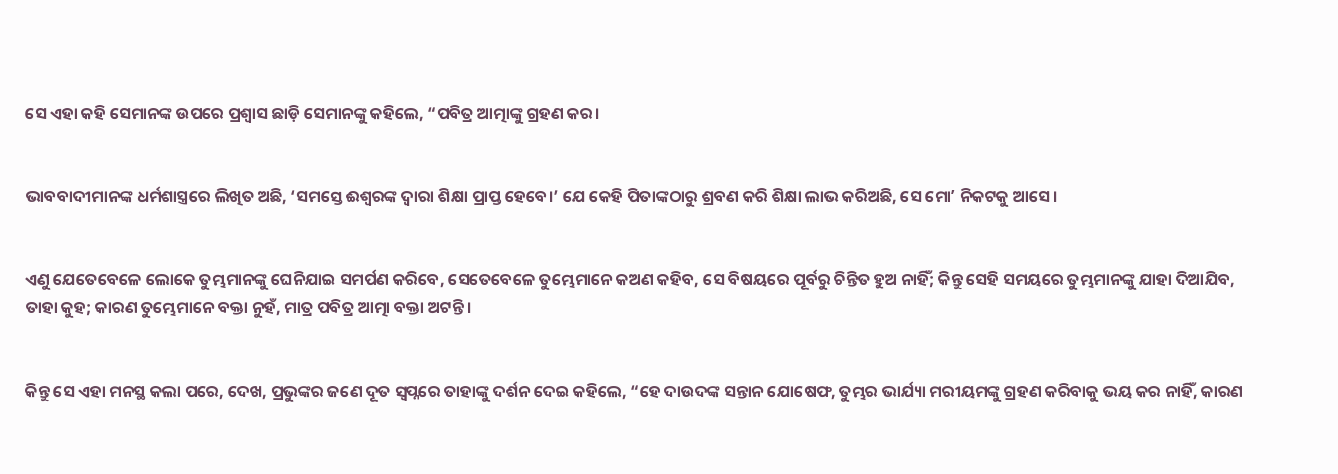ସେ ଏହା କହି ସେମାନଙ୍କ ଉପରେ ପ୍ରଶ୍ୱାସ ଛାଡ଼ି ସେମାନଙ୍କୁ କହିଲେ, “ପବିତ୍ର ଆତ୍ମାଙ୍କୁ ଗ୍ରହଣ କର।


ଭାବବାଦୀମାନଙ୍କ ଧର୍ମଶାସ୍ତ୍ରରେ ଲିଖିତ ଅଛି, ‘ସମସ୍ତେ ଈଶ୍ବରଙ୍କ ଦ୍ୱାରା ଶିକ୍ଷା ପ୍ରାପ୍ତ ହେବେ।’ ଯେ କେହି ପିତାଙ୍କଠାରୁ ଶ୍ରବଣ କରି ଶିକ୍ଷା ଲାଭ କରିଅଛି, ସେ ମୋʼ ନିକଟକୁ ଆସେ।


ଏଣୁ ଯେତେବେଳେ ଲୋକେ ତୁମ୍ଭମାନଙ୍କୁ ଘେନିଯାଇ ସମର୍ପଣ କରିବେ, ସେତେବେଳେ ତୁମ୍ଭେମାନେ କଅଣ କହିବ, ସେ ବିଷୟରେ ପୂର୍ବରୁ ଚିନ୍ତିତ ହୁଅ ନାହିଁ; କିନ୍ତୁ ସେହି ସମୟରେ ତୁମ୍ଭମାନଙ୍କୁ ଯାହା ଦିଆଯିବ, ତାହା କୁହ; କାରଣ ତୁମ୍ଭେମାନେ ବକ୍ତା ନୁହଁ, ମାତ୍ର ପବିତ୍ର ଆତ୍ମା ବକ୍ତା ଅଟନ୍ତି।


କିନ୍ତୁ ସେ ଏହା ମନସ୍ଥ କଲା ପରେ, ଦେଖ, ପ୍ରଭୁଙ୍କର ଜଣେ ଦୂତ ସ୍ୱପ୍ନରେ ତାହାଙ୍କୁ ଦର୍ଶନ ଦେଇ କହିଲେ, “ହେ ଦାଉଦଙ୍କ ସନ୍ତାନ ଯୋଷେଫ, ତୁମ୍ଭର ଭାର୍ଯ୍ୟା ମରୀୟମଙ୍କୁ ଗ୍ରହଣ କରିବାକୁ ଭୟ କର ନାହିଁ, କାରଣ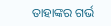ତାହାଙ୍କର ଗର୍ଭ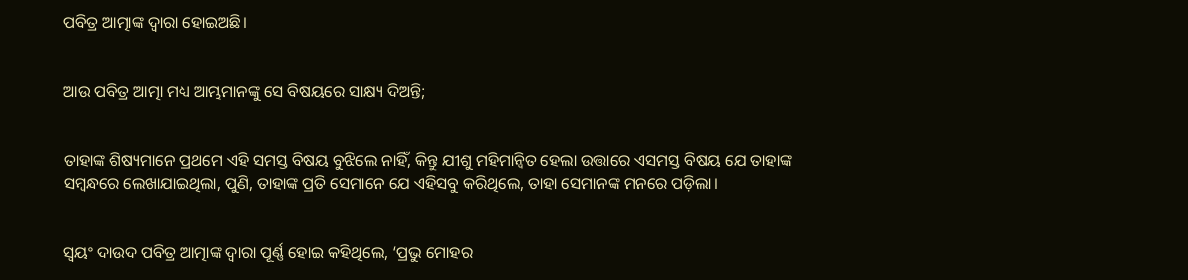ପବିତ୍ର ଆତ୍ମାଙ୍କ ଦ୍ୱାରା ହୋଇଅଛି।


ଆଉ ପବିତ୍ର ଆତ୍ମା ମଧ୍ୟ ଆମ୍ଭମାନଙ୍କୁ ସେ ବିଷୟରେ ସାକ୍ଷ୍ୟ ଦିଅନ୍ତି;


ତାହାଙ୍କ ଶିଷ୍ୟମାନେ ପ୍ରଥମେ ଏହି ସମସ୍ତ ବିଷୟ ବୁଝିଲେ ନାହିଁ, କିନ୍ତୁ ଯୀଶୁ ମହିମାନ୍ୱିତ ହେଲା ଉତ୍ତାରେ ଏସମସ୍ତ ବିଷୟ ଯେ ତାହାଙ୍କ ସମ୍ବନ୍ଧରେ ଲେଖାଯାଇଥିଲା, ପୁଣି, ତାହାଙ୍କ ପ୍ରତି ସେମାନେ ଯେ ଏହିସବୁ କରିଥିଲେ, ତାହା ସେମାନଙ୍କ ମନରେ ପଡ଼ିଲା।


ସ୍ୱୟଂ ଦାଉଦ ପବିତ୍ର ଆତ୍ମାଙ୍କ ଦ୍ୱାରା ପୂର୍ଣ୍ଣ ହୋଇ କହିଥିଲେ, ‘ପ୍ରଭୁ ମୋହର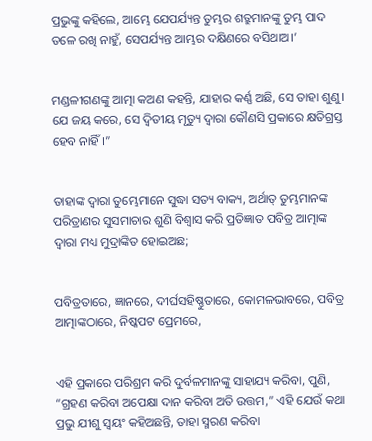ପ୍ରଭୁଙ୍କୁ କହିଲେ, ଆମ୍ଭେ ଯେପର୍ଯ୍ୟନ୍ତ ତୁମ୍ଭର ଶତ୍ରୁମାନଙ୍କୁ ତୁମ୍ଭ ପାଦ ତଳେ ରଖି ନାହୁଁ, ସେପର୍ଯ୍ୟନ୍ତ ଆମ୍ଭର ଦକ୍ଷିଣରେ ବସିଥାଅ।’


ମଣ୍ଡଳୀଗଣଙ୍କୁ ଆତ୍ମା କଅଣ କହନ୍ତି, ଯାହାର କର୍ଣ୍ଣ ଅଛି, ସେ ତାହା ଶୁଣୁ। ଯେ ଜୟ କରେ, ସେ ଦ୍ୱିତୀୟ ମୃତ୍ୟୁ ଦ୍ୱାରା କୌଣସି ପ୍ରକାରେ କ୍ଷତିଗ୍ରସ୍ତ ହେବ ନାହିଁ।”


ତାହାଙ୍କ ଦ୍ୱାରା ତୁମ୍ଭେମାନେ ସୁଦ୍ଧା ସତ୍ୟ ବାକ୍ୟ, ଅର୍ଥାତ୍‍ ତୁମ୍ଭମାନଙ୍କ ପରିତ୍ରାଣର ସୁସମାଚାର ଶୁଣି ବିଶ୍ୱାସ କରି ପ୍ରତିଜ୍ଞାତ ପବିତ୍ର ଆତ୍ମାଙ୍କ ଦ୍ୱାରା ମଧ୍ୟ ମୁଦ୍ରାଙ୍କିତ ହୋଇଅଛ;


ପବିତ୍ରତାରେ, ଜ୍ଞାନରେ, ଦୀର୍ଘସହିଷ୍ଣୁତାରେ, କୋମଳଭାବରେ, ପବିତ୍ର ଆତ୍ମାଙ୍କଠାରେ, ନିଷ୍କପଟ ପ୍ରେମରେ,


ଏହି ପ୍ରକାରେ ପରିଶ୍ରମ କରି ଦୁର୍ବଳମାନଙ୍କୁ ସାହାଯ୍ୟ କରିବା, ପୁଣି, “ଗ୍ରହଣ କରିବା ଅପେକ୍ଷା ଦାନ କରିବା ଅତି ଉତ୍ତମ,” ଏହି ଯେଉଁ କଥା ପ୍ରଭୁ ଯୀଶୁ ସ୍ୱୟଂ କହିଅଛନ୍ତି, ତାହା ସ୍ମରଣ କରିବା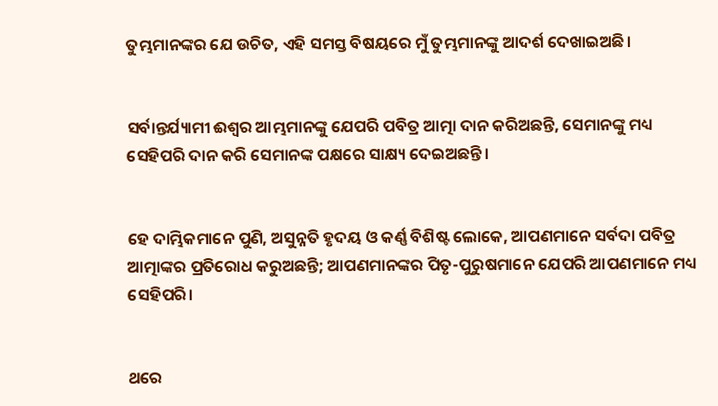ତୁମ୍ଭମାନଙ୍କର ଯେ ଉଚିତ, ଏହି ସମସ୍ତ ବିଷୟରେ ମୁଁ ତୁମ୍ଭମାନଙ୍କୁ ଆଦର୍ଶ ଦେଖାଇଅଛି।


ସର୍ବାନ୍ତର୍ଯ୍ୟାମୀ ଈଶ୍ବର ଆମ୍ଭମାନଙ୍କୁ ଯେପରି ପବିତ୍ର ଆତ୍ମା ଦାନ କରିଅଛନ୍ତି, ସେମାନଙ୍କୁ ମଧ୍ୟ ସେହିପରି ଦାନ କରି ସେମାନଙ୍କ ପକ୍ଷରେ ସାକ୍ଷ୍ୟ ଦେଇଅଛନ୍ତି।


ହେ ଦାମ୍ଭିକମାନେ ପୁଣି, ଅସୁନ୍ନତି ହୃଦୟ ଓ କର୍ଣ୍ଣ ବିଶିଷ୍ଟ ଲୋକେ, ଆପଣମାନେ ସର୍ବଦା ପବିତ୍ର ଆତ୍ମାଙ୍କର ପ୍ରତିରୋଧ କରୁଅଛନ୍ତି; ଆପଣମାନଙ୍କର ପିତୃ-ପୁରୁଷମାନେ ଯେପରି ଆପଣମାନେ ମଧ୍ୟ ସେହିପରି।


ଥରେ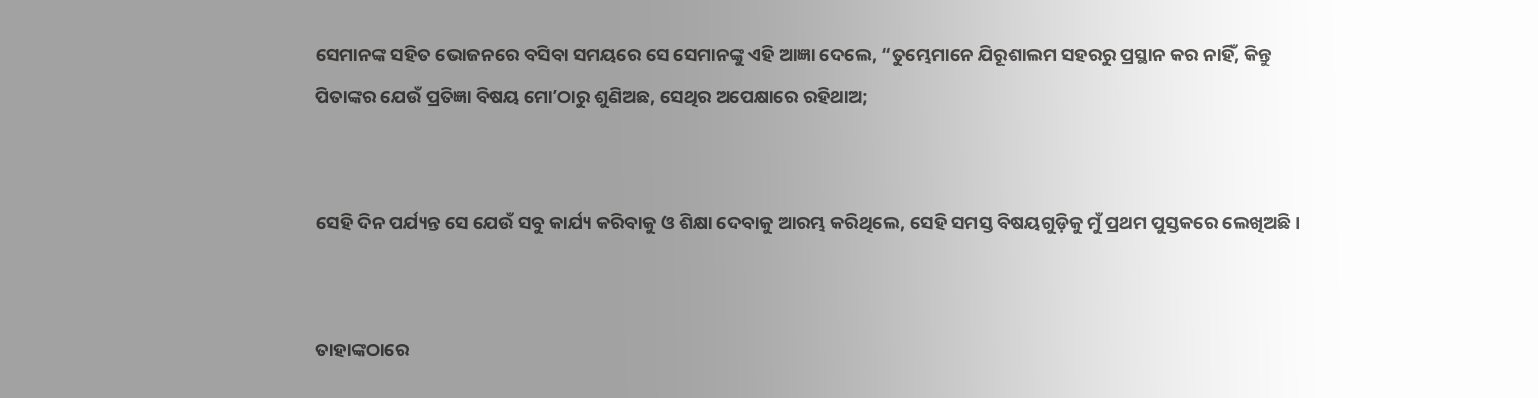ସେମାନଙ୍କ ସହିତ ଭୋଜନରେ ବସିବା ସମୟରେ ସେ ସେମାନଙ୍କୁ ଏହି ଆଜ୍ଞା ଦେଲେ, “ତୁମ୍ଭେମାନେ ଯିରୂଶାଲମ ସହରରୁ ପ୍ରସ୍ଥାନ କର ନାହିଁ, କିନ୍ତୁ ପିତାଙ୍କର ଯେଉଁ ପ୍ରତିଜ୍ଞା ବିଷୟ ମୋʼଠାରୁ ଶୁଣିଅଛ, ସେଥିର ଅପେକ୍ଷାରେ ରହିଥାଅ;


ସେହି ଦିନ ପର୍ଯ୍ୟନ୍ତ ସେ ଯେଉଁ ସବୁ କାର୍ଯ୍ୟ କରିବାକୁ ଓ ଶିକ୍ଷା ଦେବାକୁ ଆରମ୍ଭ କରିଥିଲେ, ସେହି ସମସ୍ତ ବିଷୟଗୁଡ଼ିକୁ ମୁଁ ପ୍ରଥମ ପୁସ୍ତକରେ ଲେଖିଅଛି।


ତାହାଙ୍କଠାରେ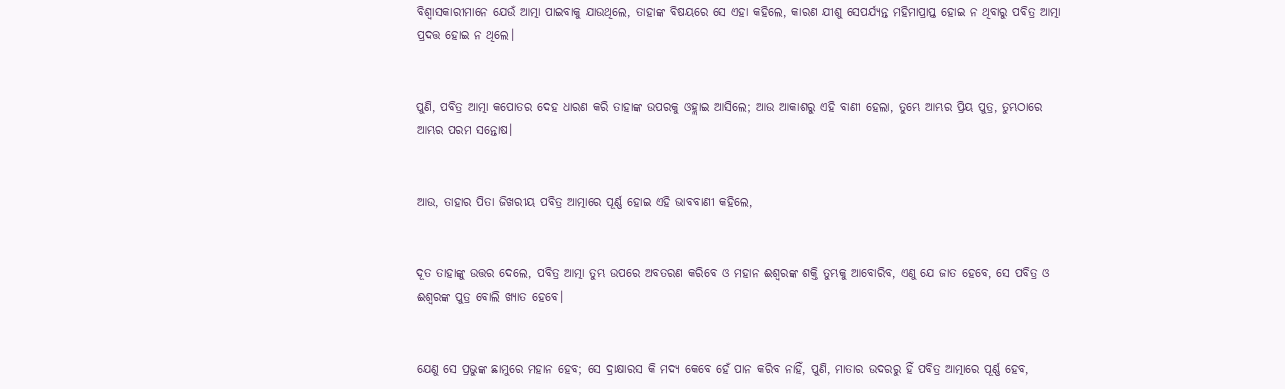ବିଶ୍ୱାସକାରୀମାନେ ଯେଉଁ ଆତ୍ମା ପାଇବାକୁ ଯାଉଥିଲେ, ତାହାଙ୍କ ବିଷୟରେ ସେ ଏହା କହିଲେ, କାରଣ ଯୀଶୁ ସେପର୍ଯ୍ୟନ୍ତ ମହିମାପ୍ରାପ୍ତ ହୋଇ ନ ଥିବାରୁ ପବିତ୍ର ଆତ୍ମା ପ୍ରଦତ୍ତ ହୋଇ ନ ଥିଲେ।


ପୁଣି, ପବିତ୍ର ଆତ୍ମା କପୋତର ଦେହ ଧାରଣ କରି ତାହାଙ୍କ ଉପରକୁ ଓହ୍ଲାଇ ଆସିଲେ; ଆଉ ଆକାଶରୁ ଏହି ବାଣୀ ହେଲା, ତୁମ୍ଭେ ଆମ୍ଭର ପ୍ରିୟ ପୁତ୍ର, ତୁମ୍ଭଠାରେ ଆମ୍ଭର ପରମ ସନ୍ତୋଷ।


ଆଉ, ତାହାର ପିତା ଜିଖରୀୟ ପବିତ୍ର ଆତ୍ମାରେ ପୂର୍ଣ୍ଣ ହୋଇ ଏହି ଭାବବାଣୀ କହିଲେ,


ଦୂତ ତାହାଙ୍କୁ ଉତ୍ତର ଦେଲେ, ପବିତ୍ର ଆତ୍ମା ତୁମ୍ଭ ଉପରେ ଅବତରଣ କରିବେ ଓ ମହାନ ଈଶ୍ବରଙ୍କ ଶକ୍ତି ତୁମ୍ଭକୁ ଆବୋରିବ, ଏଣୁ ଯେ ଜାତ ହେବେ, ସେ ପବିତ୍ର ଓ ଈଶ୍ବରଙ୍କ ପୁତ୍ର ବୋଲି ଖ୍ୟାତ ହେବେ।


ଯେଣୁ ସେ ପ୍ରଭୁଙ୍କ ଛାମୁରେ ମହାନ ହେବ; ସେ ଦ୍ରାକ୍ଷାରସ କି ମଦ୍ୟ କେବେ ହେଁ ପାନ କରିବ ନାହିଁ, ପୁଣି, ମାତାର ଉଦରରୁ ହିଁ ପବିତ୍ର ଆତ୍ମାରେ ପୂର୍ଣ୍ଣ ହେବ,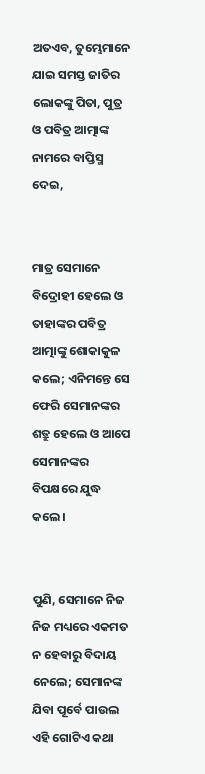ଅତଏବ, ତୁମ୍ଭେମାନେ ଯାଇ ସମସ୍ତ ଜାତିର ଲୋକଙ୍କୁ ପିତା, ପୁତ୍ର ଓ ପବିତ୍ର ଆତ୍ମାଙ୍କ ନାମରେ ବାପ୍ତିସ୍ମ ଦେଇ,


ମାତ୍ର ସେମାନେ ବିଦ୍ରୋହୀ ହେଲେ ଓ ତାହାଙ୍କର ପବିତ୍ର ଆତ୍ମାଙ୍କୁ ଶୋକାକୁଳ କଲେ; ଏନିମନ୍ତେ ସେ ଫେରି ସେମାନଙ୍କର ଶତ୍ରୁ ହେଲେ ଓ ଆପେ ସେମାନଙ୍କର ବିପକ୍ଷରେ ଯୁଦ୍ଧ କଲେ।


ପୁଣି, ସେମାନେ ନିଜ ନିଜ ମଧ୍ୟରେ ଏକମତ ନ ହେବାରୁ ବିଦାୟ ନେଲେ; ସେମାନଙ୍କ ଯିବା ପୂର୍ବେ ପାଉଲ ଏହି ଗୋଟିଏ କଥା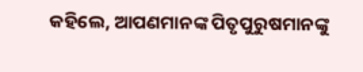କହିଲେ, ଆପଣମାନଙ୍କ ପିତୃପୁରୁଷମାନଙ୍କୁ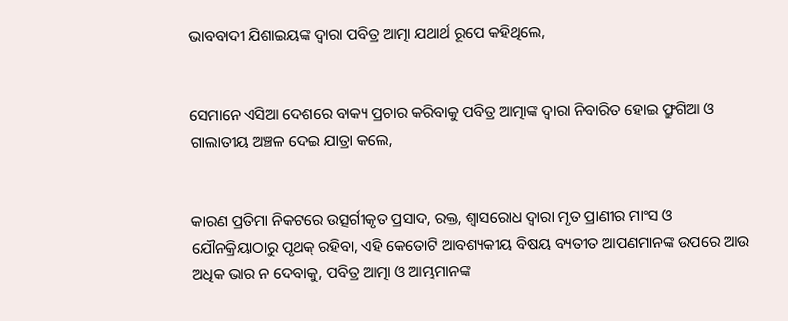ଭାବବାଦୀ ଯିଶାଇୟଙ୍କ ଦ୍ୱାରା ପବିତ୍ର ଆତ୍ମା ଯଥାର୍ଥ ରୂପେ କହିଥିଲେ,


ସେମାନେ ଏସିଆ ଦେଶରେ ବାକ୍ୟ ପ୍ରଚାର କରିବାକୁ ପବିତ୍ର ଆତ୍ମାଙ୍କ ଦ୍ୱାରା ନିବାରିତ ହୋଇ ଫ୍ରୁଗିଆ ଓ ଗାଲାତୀୟ ଅଞ୍ଚଳ ଦେଇ ଯାତ୍ରା କଲେ,


କାରଣ ପ୍ରତିମା ନିକଟରେ ଉତ୍ସର୍ଗୀକୃତ ପ୍ରସାଦ, ରକ୍ତ, ଶ୍ୱାସରୋଧ ଦ୍ୱାରା ମୃତ ପ୍ରାଣୀର ମାଂସ ଓ ଯୌନକ୍ରିୟାଠାରୁ ପୃଥକ୍ ରହିବା, ଏହି କେତୋଟି ଆବଶ୍ୟକୀୟ ବିଷୟ ବ୍ୟତୀତ ଆପଣମାନଙ୍କ ଉପରେ ଆଉ ଅଧିକ ଭାର ନ ଦେବାକୁ, ପବିତ୍ର ଆତ୍ମା ଓ ଆମ୍ଭମାନଙ୍କ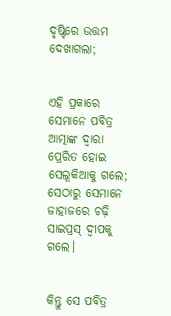ଦୃଷ୍ଟିରେ ଉତ୍ତମ ଦେଖାଗଲା;


ଏହି ପ୍ରକାରେ ସେମାନେ ପବିତ୍ର ଆତ୍ମାଙ୍କ ଦ୍ୱାରା ପ୍ରେରିତ ହୋଇ ସେଲୂକିଆକୁ ଗଲେ; ସେଠାରୁ ସେମାନେ ଜାହାଜରେ ଚଢ଼ି ସାଇପ୍ରସ୍ ଦ୍ବୀପକୁ ଗଲେ।


କିନ୍ତୁ ସେ ପବିତ୍ର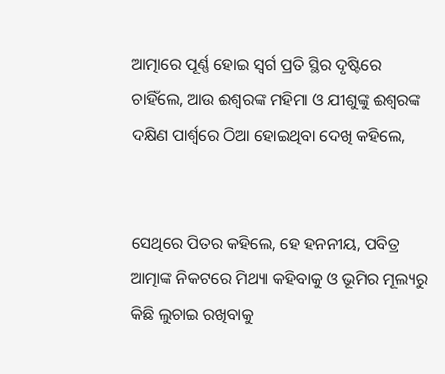ଆତ୍ମାରେ ପୂର୍ଣ୍ଣ ହୋଇ ସ୍ୱର୍ଗ ପ୍ରତି ସ୍ଥିର ଦୃଷ୍ଟିରେ ଚାହିଁଲେ, ଆଉ ଈଶ୍ବରଙ୍କ ମହିମା ଓ ଯୀଶୁଙ୍କୁ ଈଶ୍ବରଙ୍କ ଦକ୍ଷିଣ ପାର୍ଶ୍ୱରେ ଠିଆ ହୋଇଥିବା ଦେଖି କହିଲେ,


ସେଥିରେ ପିତର କହିଲେ, ହେ ହନନୀୟ, ପବିତ୍ର ଆତ୍ମାଙ୍କ ନିକଟରେ ମିଥ୍ୟା କହିବାକୁ ଓ ଭୂମିର ମୂଲ୍ୟରୁ କିଛି ଲୁଚାଇ ରଖିବାକୁ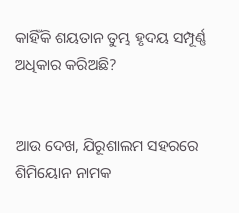କାହିଁକି ଶୟତାନ ତୁମ୍ଭ ହୃଦୟ ସମ୍ପୂର୍ଣ୍ଣ ଅଧିକାର କରିଅଛି?


ଆଉ ଦେଖ, ଯିରୂଶାଲମ ସହରରେ ଶିମିୟୋନ ନାମକ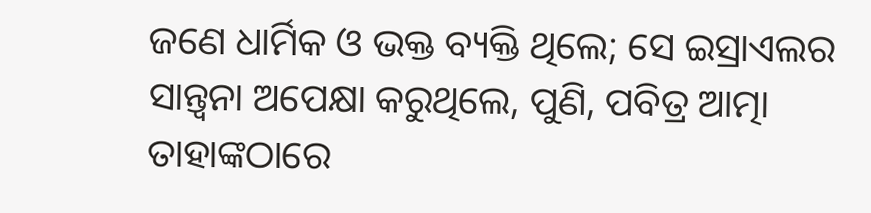ଜଣେ ଧାର୍ମିକ ଓ ଭକ୍ତ ବ୍ୟକ୍ତି ଥିଲେ; ସେ ଇସ୍ରାଏଲର ସାନ୍ତ୍ୱନା ଅପେକ୍ଷା କରୁଥିଲେ, ପୁଣି, ପବିତ୍ର ଆତ୍ମା ତାହାଙ୍କଠାରେ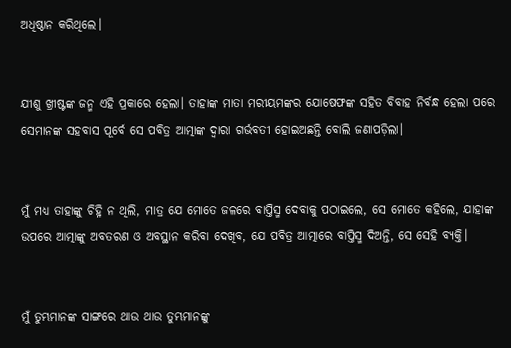ଅଧିଷ୍ଠାନ କରିଥିଲେ।


ଯୀଶୁ ଖ୍ରୀଷ୍ଟଙ୍କ ଜନ୍ମ ଏହି ପ୍ରକାରେ ହେଲା। ତାହାଙ୍କ ମାତା ମରୀୟମଙ୍କର ଯୋଷେଫଙ୍କ ସହିତ ବିବାହ ନିର୍ବନ୍ଧ ହେଲା ପରେ ସେମାନଙ୍କ ସହବାସ ପୂର୍ବେ ସେ ପବିତ୍ର ଆତ୍ମାଙ୍କ ଦ୍ୱାରା ଗର୍ଭବତୀ ହୋଇଅଛନ୍ତି ବୋଲି ଜଣାପଡ଼ିଲା।


ମୁଁ ମଧ୍ୟ ତାହାଙ୍କୁ ଚିହ୍ନି ନ ଥିଲି, ମାତ୍ର ଯେ ମୋତେ ଜଳରେ ବାପ୍ତିସ୍ମ ଦେବାକୁ ପଠାଇଲେ, ସେ ମୋତେ କହିଲେ, ଯାହାଙ୍କ ଉପରେ ଆତ୍ମାଙ୍କୁ ଅବତରଣ ଓ ଅବସ୍ଥାନ କରିବା ଦେଖିବ, ଯେ ପବିତ୍ର ଆତ୍ମାରେ ବାପ୍ତିସ୍ମ ଦିଅନ୍ତି, ସେ ସେହି ବ୍ୟକ୍ତି।


ମୁଁ ତୁମ୍ଭମାନଙ୍କ ସାଙ୍ଗରେ ଥାଉ ଥାଉ ତୁମ୍ଭମାନଙ୍କୁ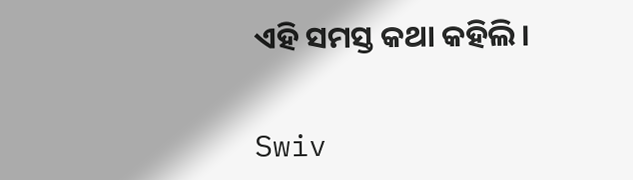ଏହି ସମସ୍ତ କଥା କହିଲି।


Swiv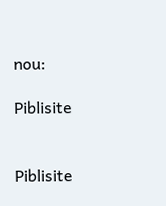nou:

Piblisite


Piblisite